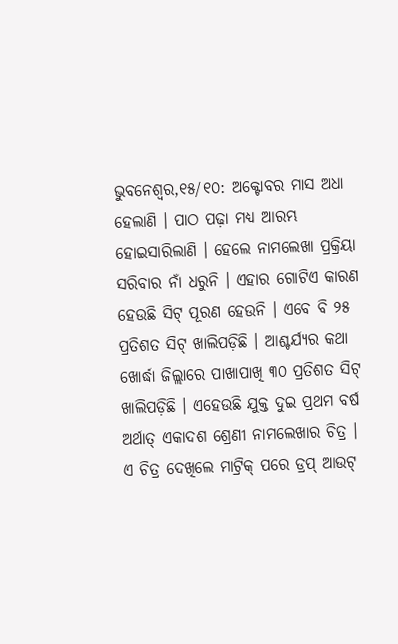ଭୁବନେଶ୍ୱର,୧୫/୧୦: ଅକ୍ଟୋବର ମାସ ଅଧା ହେଲାଣି । ପାଠ ପଢ଼ା ମଧ୍ୟ ଆରମ୍ଭ ହୋଇସାରିଲାଣି । ହେଲେ ନାମଲେଖା ପ୍ରକ୍ରିୟା ସରିବାର ନାଁ ଧରୁନି । ଏହାର ଗୋଟିଏ କାରଣ ହେଉଛି ସିଟ୍ ପୂରଣ ହେଉନି । ଏବେ ବି ୨୫ ପ୍ରତିଶତ ସିଟ୍ ଖାଲିପଡ଼ିଛି । ଆଶ୍ଚର୍ଯ୍ୟର କଥା ଖୋର୍ଦ୍ଧା ଜିଲ୍ଲାରେ ପାଖାପାଖି ୩୦ ପ୍ରତିଶତ ସିଟ୍ ଖାଲିପଡ଼ିଛି । ଏହେଉଛି ଯୁକ୍ତ ଦୁଇ ପ୍ରଥମ ବର୍ଷ ଅର୍ଥାତ୍ ଏକାଦଶ ଶ୍ରେଣୀ ନାମଲେଖାର ଚିତ୍ର । ଏ ଚିତ୍ର ଦେଖିଲେ ମାଟ୍ରିକ୍ ପରେ ଡ୍ରପ୍ ଆଉଟ୍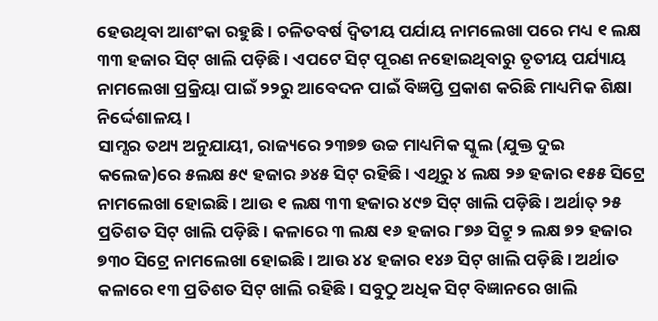ହେଉଥିବା ଆଶଂକା ରହୁଛି । ଚଳିତବର୍ଷ ଦ୍ୱିତୀୟ ପର୍ଯାୟ ନାମଲେଖା ପରେ ମଧ୍ୟ ୧ ଲକ୍ଷ ୩୩ ହଜାର ସିଟ୍ ଖାଲି ପଡ଼ିଛି । ଏପଟେ ସିଟ୍ ପୂରଣ ନହୋଇଥିବାରୁ ତୃତୀୟ ପର୍ଯ୍ୟାୟ ନାମଲେଖା ପ୍ରକ୍ରିୟା ପାଇଁ ୨୨ରୁ ଆବେଦନ ପାଇଁ ବିଜ୍ଞପ୍ତି ପ୍ରକାଶ କରିଛି ମାଧ୍ୟମିକ ଶିକ୍ଷା ନିର୍ଦ୍ଦେଶାଳୟ ।
ସାମ୍ସର ତଥ୍ୟ ଅନୁଯାୟୀ, ରାଜ୍ୟରେ ୨୩୭୭ ଉଚ୍ଚ ମାଧ୍ୟମିକ ସ୍କୁଲ (ଯୁକ୍ତ ଦୁଇ କଲେଜ)ରେ ୫ଲକ୍ଷ ୫୯ ହଜାର ୬୪୫ ସିଟ୍ ରହିଛି । ଏଥିରୁ ୪ ଲକ୍ଷ ୨୬ ହଜାର ୧୫୫ ସିଟ୍ରେ ନାମଲେଖା ହୋଇଛି । ଆଉ ୧ ଲକ୍ଷ ୩୩ ହଜାର ୪୯୭ ସିଟ୍ ଖାଲି ପଡ଼ିଛି । ଅର୍ଥାତ୍ ୨୫ ପ୍ରତିଶତ ସିଟ୍ ଖାଲି ପଡ଼ିଛି । କଳାରେ ୩ ଲକ୍ଷ ୧୬ ହଜାର ୮୭୬ ସିଟ୍ରୁ ୨ ଲକ୍ଷ ୭୨ ହଜାର ୭୩୦ ସିଟ୍ରେ ନାମଲେଖା ହୋଇଛି । ଆଉ ୪୪ ହଜାର ୧୪୬ ସିଟ୍ ଖାଲି ପଡ଼ିଛି । ଅର୍ଥାତ କଳାରେ ୧୩ ପ୍ରତିଶତ ସିଟ୍ ଖାଲି ରହିଛି । ସବୁଠୁ ଅଧିକ ସିଟ୍ ବିଜ୍ଞାନରେ ଖାଲି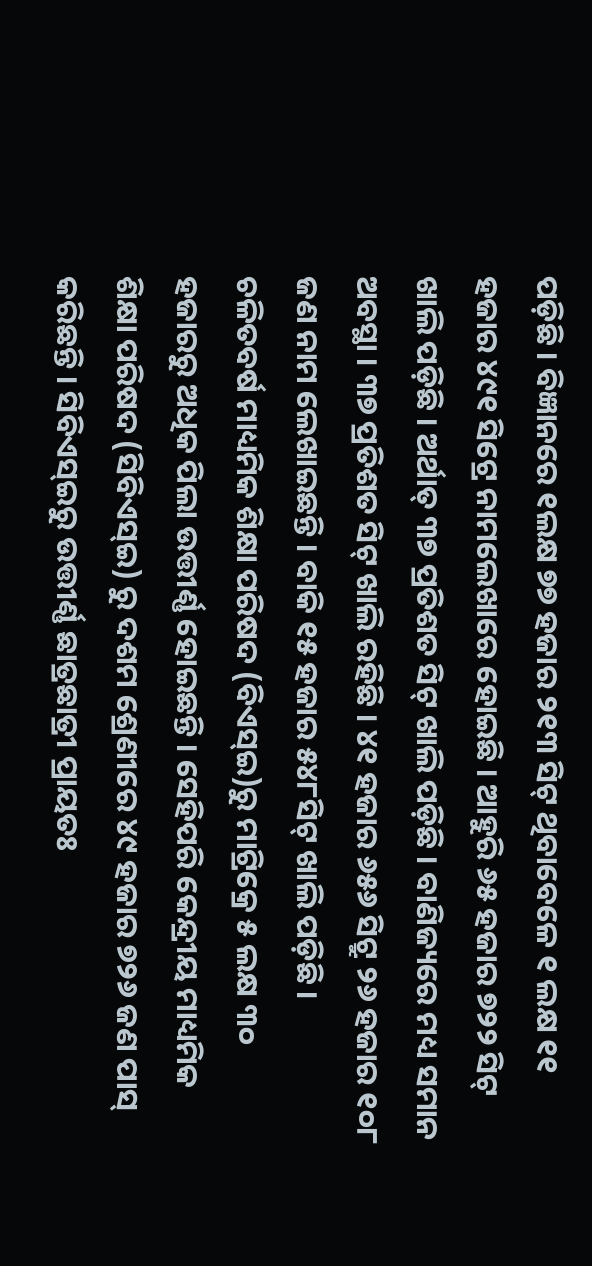ପଡ଼ିଛି । ବିଜ୍ଞାନରେ ୧ଲକ୍ଷ ୭୭ ହଜାର ୨୧୩ ସିଟ୍ ଥିବାବେଳେ ୧ ଲକ୍ଷ ୧୧ ହଜାର ୪୯୧ ସିଟ୍ରେ ନାମଲେଖାରେ ହୋଇଛି । ଆହୁରି ୬୫ ହଜାର ୭୨୨ ସିଟ୍ ଖାଲି ପଡ଼ିଛି । ଅର୍ଥାତ୍ ୩୭ ପ୍ରତିଶତ ସିଟ୍ ଖାଲି ପଡ଼ିଛି । ବାଣିଜ୍ୟରେ ମଧ୍ୟ ସମାନ ଅବସ୍ଥା । ୩୭ ପ୍ରତିଶତ ସିଟ୍ ଖାଲି ରହିଛି । ୪୧ ହଜାର ୬୫୬ ସିଟ୍ରୁ ୨୬ ହଜାର ୧୦୮ ଜଣ ନାମ ଲେଖାଇଛନ୍ତି । ବାକି ୧୫ ହଜାର ୫୪୮ସିଟ୍ ଖାଲି ପଡ଼ିଛି ।
ଚଳିତବର୍ଷ ମାଧ୍ୟମିକ ଶିକ୍ଷା ପରିଷଦ (ବିଏସ୍ଇ)ରୁ ମାଟ୍ରିକ୍ରେ ୫ ଲକ୍ଷ ୩୦ ହଜାରରୁ ଅଧିକ ପିଲା ଉତ୍ତୀର୍ଣ୍ଣ ହୋଇଛନ୍ତି । ସେହିପରି କେନ୍ଦ୍ରୀୟ ମାଧ୍ୟମିକ ଶିକ୍ଷା ପରିଷଦ (ସିବିଏସ୍ଇ) ରୁ ଦଶମ ଶ୍ରେଣୀରେ ୪୯ ହଜାର ୭୨୬ ଜଣ ପାସ୍ କରିଛନ୍ତି । ସିବିଏସ୍ଇରୁ ଉତ୍ତୀର୍ଣ୍ଣ ଛାତ୍ରଛାତ୍ରୀ ପ୍ରାୟତଃ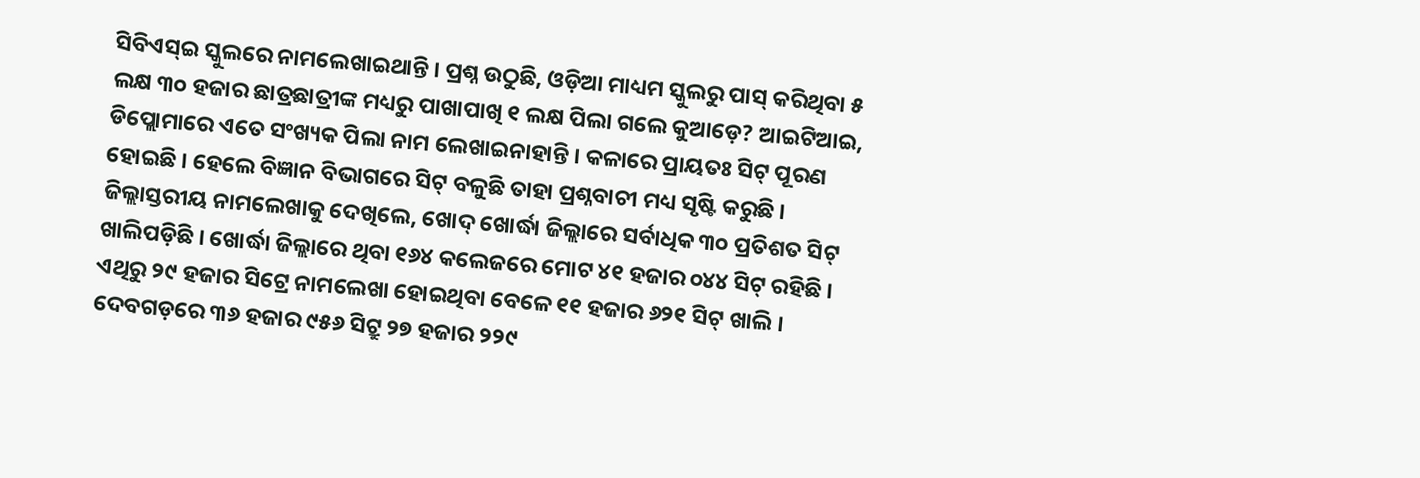ସିବିଏସ୍ଇ ସ୍କୁଲରେ ନାମଲେଖାଇଥାନ୍ତି । ପ୍ରଶ୍ନ ଉଠୁଛି, ଓଡ଼ିଆ ମାଧ୍ୟମ ସ୍କୁଲରୁ ପାସ୍ କରିଥିବା ୫ ଲକ୍ଷ ୩୦ ହଜାର ଛାତ୍ରଛାତ୍ରୀଙ୍କ ମଧ୍ୟରୁ ପାଖାପାଖି ୧ ଲକ୍ଷ ପିଲା ଗଲେ କୁଆଡ଼େ? ଆଇଟିଆଇ, ଡିପ୍ଲୋମାରେ ଏତେ ସଂଖ୍ୟକ ପିଲା ନାମ ଲେଖାଇନାହାନ୍ତି । କଳାରେ ପ୍ରାୟତଃ ସିଟ୍ ପୂରଣ ହୋଇଛି । ହେଲେ ବିଜ୍ଞାନ ବିଭାଗରେ ସିଟ୍ ବଳୁଛି ତାହା ପ୍ରଶ୍ନବାଚୀ ମଧ୍ୟ ସୃଷ୍ଟି କରୁଛି ।
ଜିଲ୍ଲାସ୍ତରୀୟ ନାମଲେଖାକୁ ଦେଖିଲେ, ଖୋଦ୍ ଖୋର୍ଦ୍ଧା ଜିଲ୍ଲାରେ ସର୍ବାଧିକ ୩୦ ପ୍ରତିଶତ ସିଟ୍ ଖାଲିପଡ଼ିଛି । ଖୋର୍ଦ୍ଧା ଜିଲ୍ଲାରେ ଥିବା ୧୬୪ କଲେଜରେ ମୋଟ ୪୧ ହଜାର ୦୪୪ ସିଟ୍ ରହିଛି । ଏଥିରୁ ୨୯ ହଜାର ସିଟ୍ରେ ନାମଲେଖା ହୋଇଥିବା ବେଳେ ୧୧ ହଜାର ୬୨୧ ସିଟ୍ ଖାଲି । ଦେବଗଡ଼ରେ ୩୬ ହଜାର ୯୫୬ ସିଟ୍ରୁ ୨୭ ହଜାର ୨୨୯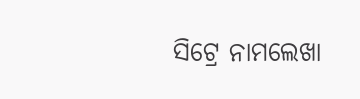ସିଟ୍ରେ ନାମଲେଖା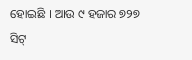ହୋଇଛି । ଆଉ ୯ ହଜାର ୭୨୭ ସିଟ୍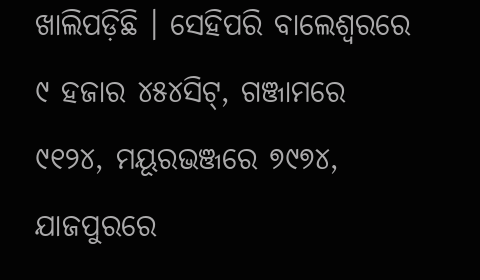ଖାଲିପଡ଼ିଛି । ସେହିପରି ବାଲେଶ୍ୱରରେ ୯ ହଜାର ୪୫୪ସିଟ୍, ଗଞ୍ଜାମରେ ୯୧୨୪, ମୟୂରଭଞ୍ଜରେ ୭୯୭୪, ଯାଜପୁରରେ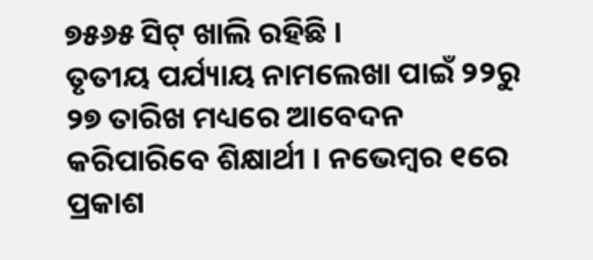୭୫୬୫ ସିଟ୍ ଖାଲି ରହିଛି ।
ତୃତୀୟ ପର୍ଯ୍ୟାୟ ନାମଲେଖା ପାଇଁ ୨୨ରୁ ୨୭ ତାରିଖ ମଧ୍ୟରେ ଆବେଦନ କରିପାରିବେ ଶିକ୍ଷାର୍ଥୀ । ନଭେମ୍ବର ୧ରେ ପ୍ରକାଶ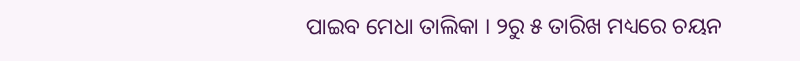ପାଇବ ମେଧା ତାଲିକା । ୨ରୁ ୫ ତାରିଖ ମଧ୍ୟରେ ଚୟନ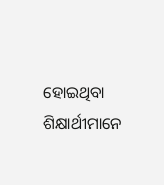ହୋଇଥିବା ଶିକ୍ଷାର୍ଥୀମାନେ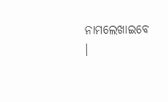ନାମଲେଖାଇବେ ।